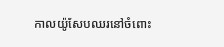កាលយ៉ូសែបឈរនៅចំពោះ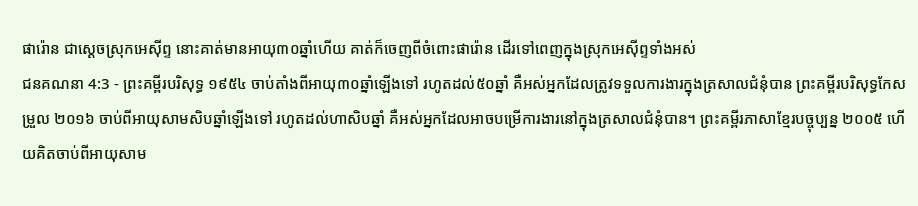ផារ៉ោន ជាស្តេចស្រុកអេស៊ីព្ទ នោះគាត់មានអាយុ៣០ឆ្នាំហើយ គាត់ក៏ចេញពីចំពោះផារ៉ោន ដើរទៅពេញក្នុងស្រុកអេស៊ីព្ទទាំងអស់
ជនគណនា 4:3 - ព្រះគម្ពីរបរិសុទ្ធ ១៩៥៤ ចាប់តាំងពីអាយុ៣០ឆ្នាំឡើងទៅ រហូតដល់៥០ឆ្នាំ គឺអស់អ្នកដែលត្រូវទទួលការងារក្នុងត្រសាលជំនុំបាន ព្រះគម្ពីរបរិសុទ្ធកែសម្រួល ២០១៦ ចាប់ពីអាយុសាមសិបឆ្នាំឡើងទៅ រហូតដល់ហាសិបឆ្នាំ គឺអស់អ្នកដែលអាចបម្រើការងារនៅក្នុងត្រសាលជំនុំបាន។ ព្រះគម្ពីរភាសាខ្មែរបច្ចុប្បន្ន ២០០៥ ហើយគិតចាប់ពីអាយុសាម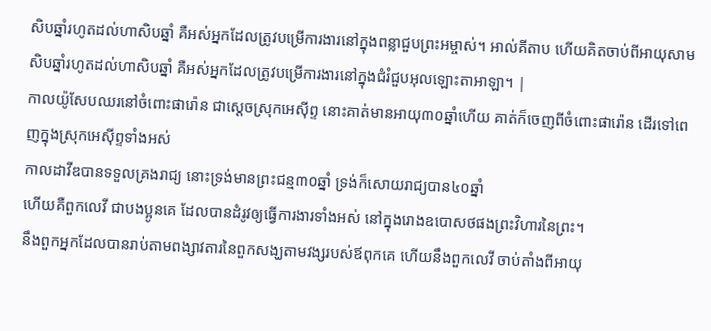សិបឆ្នាំរហូតដល់ហាសិបឆ្នាំ គឺអស់អ្នកដែលត្រូវបម្រើការងារនៅក្នុងពន្លាជួបព្រះអម្ចាស់។ អាល់គីតាប ហើយគិតចាប់ពីអាយុសាមសិបឆ្នាំរហូតដល់ហាសិបឆ្នាំ គឺអស់អ្នកដែលត្រូវបម្រើការងារនៅក្នុងជំរំជួបអុលឡោះតាអាឡា។ |
កាលយ៉ូសែបឈរនៅចំពោះផារ៉ោន ជាស្តេចស្រុកអេស៊ីព្ទ នោះគាត់មានអាយុ៣០ឆ្នាំហើយ គាត់ក៏ចេញពីចំពោះផារ៉ោន ដើរទៅពេញក្នុងស្រុកអេស៊ីព្ទទាំងអស់
កាលដាវីឌបានទទួលគ្រងរាជ្យ នោះទ្រង់មានព្រះជន្ម៣០ឆ្នាំ ទ្រង់ក៏សោយរាជ្យបាន៤០ឆ្នាំ
ហើយគឺពួកលេវី ជាបងប្អូនគេ ដែលបានដំរូវឲ្យធ្វើការងារទាំងអស់ នៅក្នុងរោងឧបោសថផងព្រះវិហារនៃព្រះ។
នឹងពួកអ្នកដែលបានរាប់តាមពង្សាវតារនៃពួកសង្ឃតាមវង្សរបស់ឪពុកគេ ហើយនឹងពួកលេវី ចាប់តាំងពីអាយុ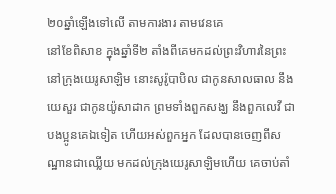២០ឆ្នាំឡើងទៅលើ តាមការងារ តាមវេនគេ
នៅខែពិសាខ ក្នុងឆ្នាំទី២ តាំងពីគេមកដល់ព្រះវិហារនៃព្រះ នៅក្រុងយេរូសាឡិម នោះសូរ៉ូបាបិល ជាកូនសាលធាល នឹងយេសួរ ជាកូនយ៉ូសាដាក ព្រមទាំងពួកសង្ឃ នឹងពួកលេវី ជាបងប្អូនគេឯទៀត ហើយអស់ពួកអ្នក ដែលបានចេញពីសណ្ឋានជាឈ្លើយ មកដល់ក្រុងយេរូសាឡិមហើយ គេចាប់តាំ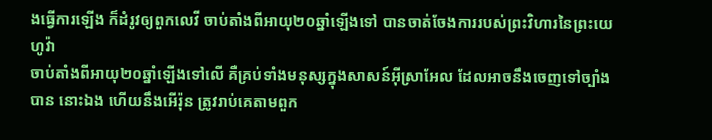ងធ្វើការឡើង ក៏ដំរូវឲ្យពួកលេវី ចាប់តាំងពីអាយុ២០ឆ្នាំឡើងទៅ បានចាត់ចែងការរបស់ព្រះវិហារនៃព្រះយេហូវ៉ា
ចាប់តាំងពីអាយុ២០ឆ្នាំឡើងទៅលើ គឺគ្រប់ទាំងមនុស្សក្នុងសាសន៍អ៊ីស្រាអែល ដែលអាចនឹងចេញទៅច្បាំងបាន នោះឯង ហើយនឹងអើរ៉ុន ត្រូវរាប់គេតាមពួក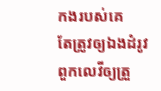កងរបស់គេ
តែត្រូវឲ្យឯងដំរូវពួកលេវីឲ្យត្រួ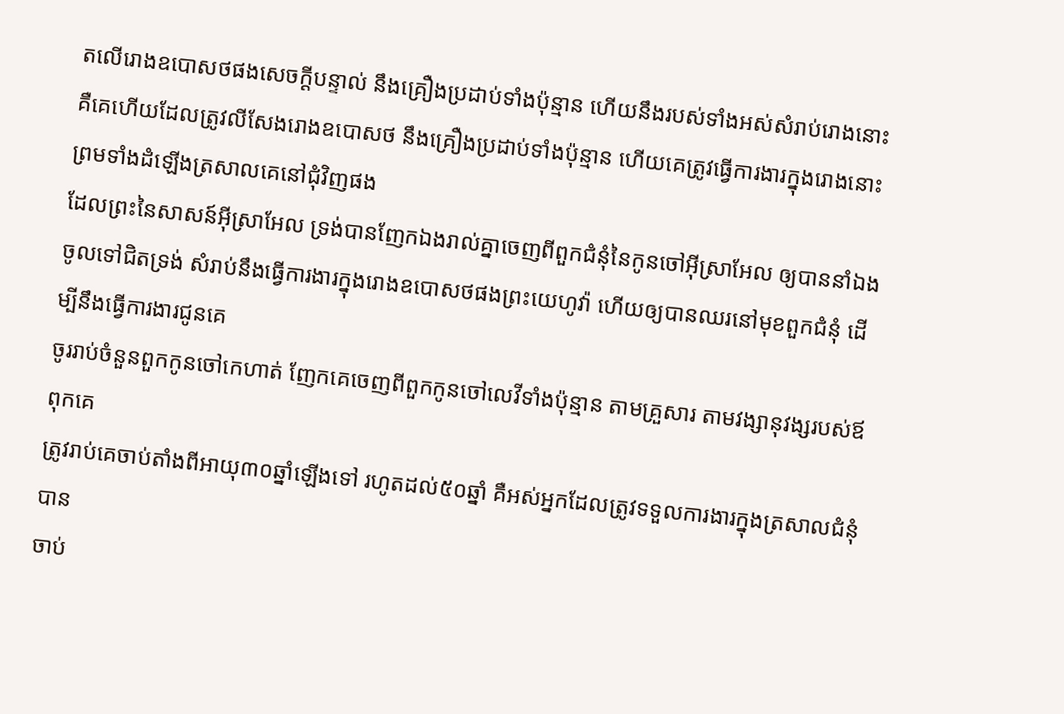តលើរោងឧបោសថផងសេចក្ដីបន្ទាល់ នឹងគ្រឿងប្រដាប់ទាំងប៉ុន្មាន ហើយនឹងរបស់ទាំងអស់សំរាប់រោងនោះ គឺគេហើយដែលត្រូវលីសែងរោងឧបោសថ នឹងគ្រឿងប្រដាប់ទាំងប៉ុន្មាន ហើយគេត្រូវធ្វើការងារក្នុងរោងនោះ ព្រមទាំងដំឡើងត្រសាលគេនៅជុំវិញផង
ដែលព្រះនៃសាសន៍អ៊ីស្រាអែល ទ្រង់បានញែកឯងរាល់គ្នាចេញពីពួកជំនុំនៃកូនចៅអ៊ីស្រាអែល ឲ្យបាននាំឯងចូលទៅជិតទ្រង់ សំរាប់នឹងធ្វើការងារក្នុងរោងឧបោសថផងព្រះយេហូវ៉ា ហើយឲ្យបានឈរនៅមុខពួកជំនុំ ដើម្បីនឹងធ្វើការងារជូនគេ
ចូររាប់ចំនួនពួកកូនចៅកេហាត់ ញែកគេចេញពីពួកកូនចៅលេវីទាំងប៉ុន្មាន តាមគ្រួសារ តាមវង្សានុវង្សរបស់ឪពុកគេ
ត្រូវរាប់គេចាប់តាំងពីអាយុ៣០ឆ្នាំឡើងទៅ រហូតដល់៥០ឆ្នាំ គឺអស់អ្នកដែលត្រូវទទួលការងារក្នុងត្រសាលជំនុំបាន
ចាប់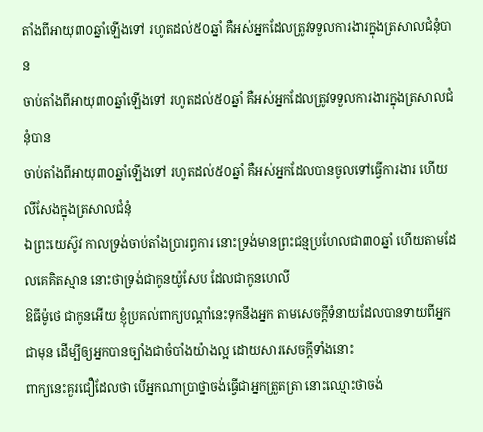តាំងពីអាយុ៣០ឆ្នាំឡើងទៅ រហូតដល់៥០ឆ្នាំ គឺអស់អ្នកដែលត្រូវទទួលការងារក្នុងត្រសាលជំនុំបាន
ចាប់តាំងពីអាយុ៣០ឆ្នាំឡើងទៅ រហូតដល់៥០ឆ្នាំ គឺអស់អ្នកដែលត្រូវទទួលការងារក្នុងត្រសាលជំនុំបាន
ចាប់តាំងពីអាយុ៣០ឆ្នាំឡើងទៅ រហូតដល់៥០ឆ្នាំ គឺអស់អ្នកដែលបានចូលទៅធ្វើការងារ ហើយលីសែងក្នុងត្រសាលជំនុំ
ឯព្រះយេស៊ូវ កាលទ្រង់ចាប់តាំងប្រារព្ធការ នោះទ្រង់មានព្រះជន្មប្រហែលជា៣០ឆ្នាំ ហើយតាមដែលគេគិតស្មាន នោះថាទ្រង់ជាកូនយ៉ូសែប ដែលជាកូនហេលី
ឱធីម៉ូថេ ជាកូនអើយ ខ្ញុំប្រគល់ពាក្យបណ្តាំនេះទុកនឹងអ្នក តាមសេចក្ដីទំនាយដែលបានទាយពីអ្នកជាមុន ដើម្បីឲ្យអ្នកបានច្បាំងជាចំបាំងយ៉ាងល្អ ដោយសារសេចក្ដីទាំងនោះ
ពាក្យនេះគួរជឿដែលថា បើអ្នកណាប្រាថ្នាចង់ធ្វើជាអ្នកត្រួតត្រា នោះឈ្មោះថាចង់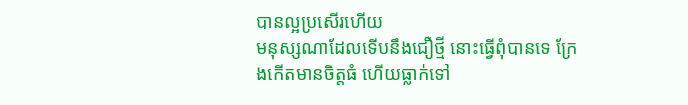បានល្អប្រសើរហើយ
មនុស្សណាដែលទើបនឹងជឿថ្មី នោះធ្វើពុំបានទេ ក្រែងកើតមានចិត្តធំ ហើយធ្លាក់ទៅ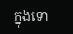ក្នុងទោ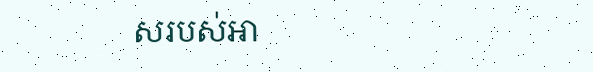សរបស់អា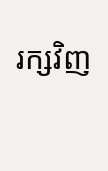រក្សវិញ